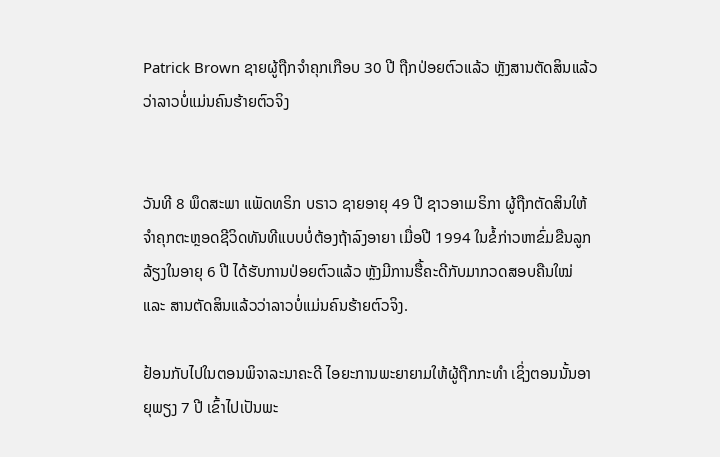Patrick Brown ຊາຍຜູ້ຖືກຈຳຄຸກເກືອບ 30 ປີ ຖືກປ່ອຍຕົວແລ້ວ ຫຼັງສານຕັດສິນແລ້ວວ່າລາວບໍ່ແມ່ນຄົນຮ້າຍຕົວຈິງ


ວັນທີ 8 ພຶດສະພາ ແພັດທຣິກ ບຣາວ ຊາຍອາຍຸ 49 ປີ ຊາວອາເມຣິກາ ຜູ້ຖືກຕັດສິນໃຫ້ຈຳຄຸກຕະຫຼອດຊີວິດທັນທີແບບບໍ່ຕ້ອງຖ້າລົງອາຍາ ເມື່ອປີ 1994 ໃນຂໍ້ກ່າວຫາຂົ່ມຂືນລູກລ້ຽງໃນອາຍຸ 6 ປີ ໄດ້ຮັບການປ່ອຍຕົວແລ້ວ ຫຼັງມີການຮື້ຄະດີກັບມາກວດສອບຄືນໃໝ່ ແລະ ສານຕັດສິນແລ້ວວ່າລາວບໍ່ແມ່ນຄົນຮ້າຍຕົວຈິງ.

ຢ້ອນກັບໄປໃນຕອນພິຈາລະນາຄະດີ ໄອຍະການພະຍາຍາມໃຫ້ຜູ້ຖືກກະທຳ ເຊິ່ງຕອນນັ້ນອາຍຸພຽງ 7 ປີ ເຂົ້າໄປເປັນພະ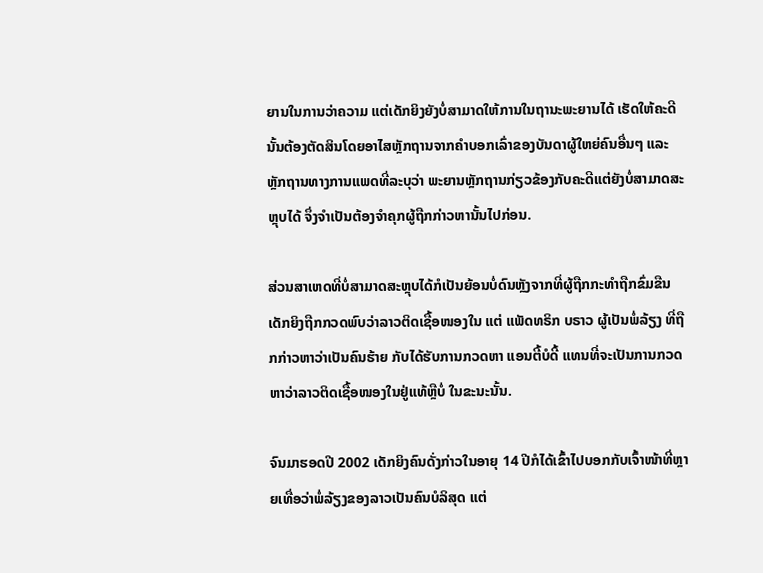ຍານໃນການວ່າຄວາມ ແຕ່ເດັກຍິງຍັງບໍ່ສາມາດໃຫ້ການໃນຖານະພະຍານໄດ້ ເຮັດໃຫ້ຄະດີນັ້ນຕ້ອງຕັດສິນໂດຍອາໄສຫຼັກຖານຈາກຄຳບອກເລົ່າຂອງບັນດາຜູ້ໃຫຍ່ຄົນອື່ນໆ ແລະ ຫຼັກຖານທາງການແພດທີ່ລະບຸວ່າ ພະຍານຫຼັກຖານກ່ຽວຂ້ອງກັບຄະດີແຕ່ຍັງບໍ່ສາມາດສະຫຼຸບໄດ້ ຈຶ່ງຈຳເປັນຕ້ອງຈຳຄຸກຜູ້ຖືກກ່າວຫານັ້ນໄປກ່ອນ.

ສ່ວນສາເຫດທີ່ບໍ່ສາມາດສະຫຼຸບໄດ້ກໍເປັນຍ້ອນບໍ່ດົນຫຼັງຈາກທີ່ຜູ້ຖືກກະທຳຖືກຂົ່ມຂືນ ເດັກຍິງຖືກກວດພົບວ່າລາວຕິດເຊື້ອໜອງໃນ ແຕ່ ແພັດທຣິກ ບຣາວ ຜູ້ເປັນພໍ່ລ້ຽງ ທີ່ຖືກກ່າວຫາວ່າເປັນຄົນຮ້າຍ ກັບໄດ້ຮັບການກວດຫາ ແອນຕີ້ບໍດີ້ ແທນທີ່ຈະເປັນການກວດຫາວ່າລາວຕິດເຊື້ອໜອງໃນຢູ່ແທ້ຫຼືບໍ່ ໃນຂະນະນັ້ນ.

ຈົນມາຮອດປີ 2002 ເດັກຍິງຄົນດັ່ງກ່າວໃນອາຍຸ 14 ປີກໍໄດ້ເຂົ້າໄປບອກກັບເຈົ້າໜ້າທີ່ຫຼາຍເທື່ອວ່າພໍ່ລ້ຽງຂອງລາວເປັນຄົນບໍລິສຸດ ແຕ່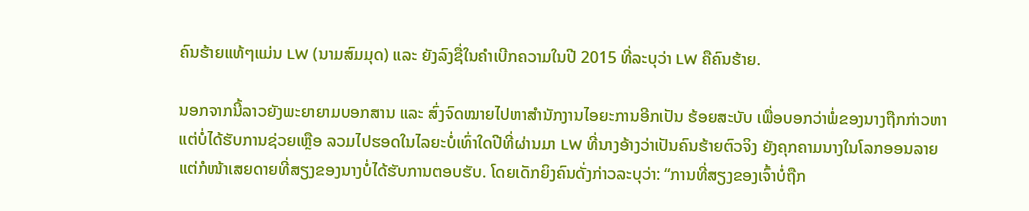ຄົນຮ້າຍແທ້ໆແມ່ນ LW (ນາມສົມມຸດ) ແລະ ຍັງລົງຊື່ໃນຄຳເບີກຄວາມໃນປີ 2015 ທີ່ລະບຸວ່າ LW ຄືຄົນຮ້າຍ.

ນອກຈາກນີ້ລາວຍັງພະຍາຍາມບອກສານ ແລະ ສົ່ງຈົດໝາຍໄປຫາສຳນັກງານໄອຍະການອີກເປັນ ຮ້ອຍສະບັບ ເພື່ອບອກວ່າພໍ່ຂອງນາງຖືກກ່າວຫາແຕ່ບໍ່ໄດ້ຮັບການຊ່ວຍເຫຼືອ ລວມໄປຮອດໃນໄລຍະບໍ່ເທົ່າໃດປີທີ່ຜ່ານມາ LW ທີ່ນາງອ້າງວ່າເປັນຄົນຮ້າຍຕົວຈິງ ຍັງຄຸກຄາມນາງໃນໂລກອອນລາຍ ແຕ່ກໍໜ້າເສຍດາຍທີ່ສຽງຂອງນາງບໍ່ໄດ້ຮັບການຕອບຮັບ. ໂດຍເດັກຍິງຄົນດັ່ງກ່າວລະບຸວ່າ: “ການທີ່ສຽງຂອງເຈົ້າບໍ່ຖືກ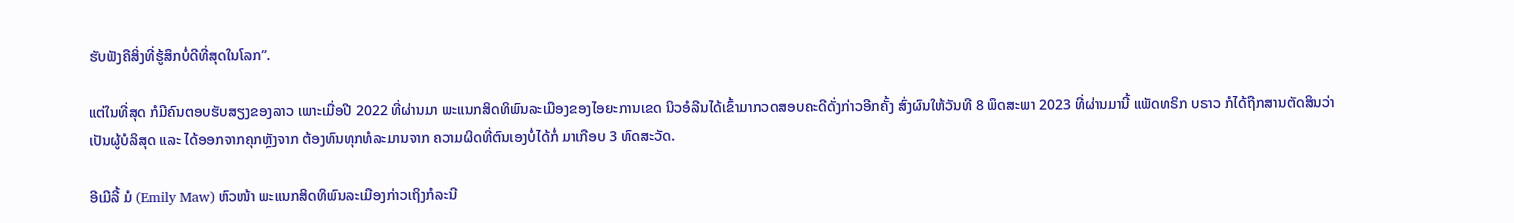ຮັບຟັງຄືສິ່ງທີ່ຮູ້ສຶກບໍ່ດີທີ່ສຸດໃນໂລກ”.

ແຕ່ໃນທີ່ສຸດ ກໍມີຄົນຕອບຮັບສຽງຂອງລາວ ເພາະເມື່ອປີ 2022 ທີ່ຜ່ານມາ ພະແນກສິດທິພົນລະເມືອງຂອງໄອຍະການເຂດ ນິວອໍລີນໄດ້ເຂົ້າມາກວດສອບຄະດີດັ່ງກ່າວອີກຄັ້ງ ສົ່ງຜົນໃຫ້ວັນທີ 8 ພຶດສະພາ 2023 ທີ່ຜ່ານມານີ້ ແພັດທຣິກ ບຣາວ ກໍໄດ້ຖືກສານຕັດສິນວ່າເປັນຜູ້ບໍລິສຸດ ແລະ ໄດ້ອອກຈາກຄຸກຫຼັງຈາກ ຕ້ອງທົນທຸກທໍລະມານຈາກ ຄວາມຜິດທີ່ຕົນເອງບໍ່ໄດ້ກໍ່ ມາເກືອບ 3 ທົດສະວັດ.

ອີເມີລີ້ ມໍ (Emily Maw) ຫົວໜ້າ ພະແນກສິດທິພົນລະເມືອງກ່າວເຖິງກໍລະນີ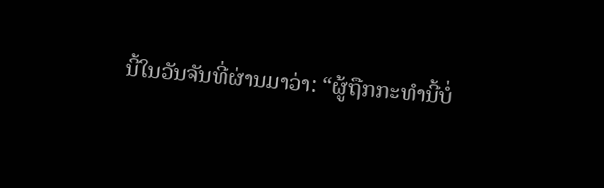ນີ້ໃນວັນຈັນທີ່ຜ່ານມາວ່າ: “ຜູ້ຖືກກະທຳນີ້ບໍ່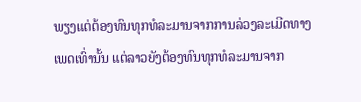ພຽງແຕ່ຕ້ອງທົນທຸກທໍລະມານຈາກການລ່ວງລະເມີດທາງເພດເທົ່ານັ້ນ ແຕ່ລາວຍັງຕ້ອງທົນທຸກທໍລະມານຈາກ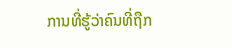ການທີ່ຮູ້ວ່າຄົນທີ່ຖືກ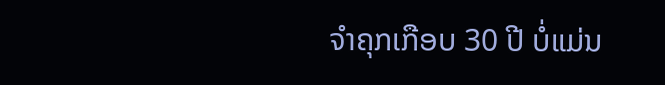ຈຳຄຸກເກືອບ 30 ປີ ບໍ່ແມ່ນ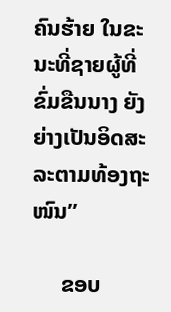ຄົນຮ້າຍ ໃນຂະນະທີ່ຊາຍຜູ້ທີ່ຂົ່ມຂືນນາງ ຍັງຍ່າງເປັນອິດສະລະຕາມທ້ອງຖະໜົນ”

     ຂອບ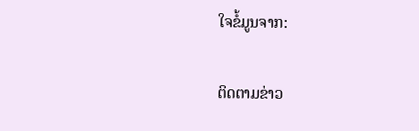ໃຈຂໍ້ມູນຈາກ:

ຕິດຕາມຂ່າວ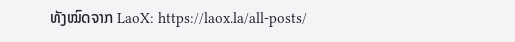ທັງໝົດຈາກ LaoX: https://laox.la/all-posts/